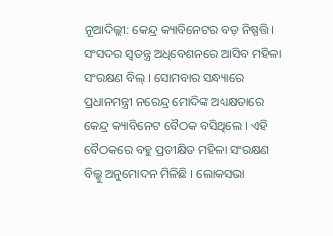ନୂଆଦିଲ୍ଲୀ: କେନ୍ଦ୍ର କ୍ୟାବିନେଟର ବଡ଼ ନିଷ୍ପତ୍ତି । ସଂସଦର ସ୍ୱତନ୍ତ୍ର ଅଧିବେଶନରେ ଆସିବ ମହିଳା ସଂରକ୍ଷଣ ବିଲ୍ । ସୋମବାର ସନ୍ଧ୍ୟାରେ ପ୍ରଧାନମନ୍ତ୍ରୀ ନରେନ୍ଦ୍ର ମୋଦିଙ୍କ ଅଧ୍ୟକ୍ଷତାରେ କେନ୍ଦ୍ର କ୍ୟାବିନେଟ ବୈଠକ ବସିଥିଲେ । ଏହି ବୈଠକରେ ବହୁ ପ୍ରତୀକ୍ଷିତ ମହିଳା ସଂରକ୍ଷଣ ବିଲ୍କୁ ଅନୁମୋଦନ ମିଳିଛି । ଲୋକସଭା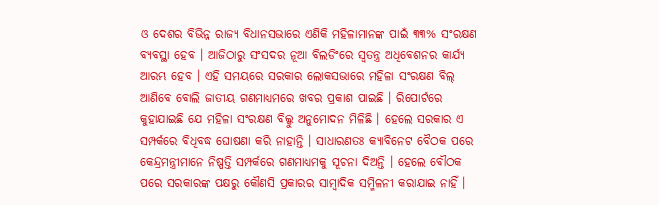ଓ ଦେଶର ବିଭିନ୍ନ ରାଜ୍ୟ ବିଧାନସଭାରେ ଏଣିକି ମହିଳାମାନଙ୍କ ପାଇଁ ୩୩% ସଂରକ୍ଷଣ ବ୍ୟବସ୍ଥା ହେବ । ଆଜିଠାରୁ ସଂସଦର ନୂଆ ବିଲଡିଂରେ ସ୍ୱତନ୍ତ୍ର ଅଧିବେଶନର କାର୍ଯ୍ୟ ଆରମ୍ଭ ହେବ । ଏହି ସମୟରେ ସରକାର ଲୋକସଭାରେ ମହିଳା ସଂରକ୍ଷଣ ବିଲ୍ ଆଣିବେ ବୋଲି ଜାତୀୟ ଗଣମାଧ୍ୟମରେ ଖବର ପ୍ରକାଶ ପାଇଛି । ରିପୋର୍ଟରେ କୁହାଯାଇଛି ଯେ ମହିଳା ସଂରକ୍ଷଣ ବିଲ୍କୁ ଅନୁମୋଦନ ମିଳିଛି । ହେଲେ ସରକାର ଏ ସମ୍ପର୍କରେ ବିଧିବଦ୍ଧ ଘୋଷଣା କରି ନାହାନ୍ତି । ସାଧାରଣତଃ କ୍ୟାବିନେଟ ବୈଠକ ପରେ କେନ୍ଦ୍ରମନ୍ତ୍ରୀମାନେ ନିଷ୍ପତ୍ତି ସମ୍ପର୍କରେ ଗଣମାଧ୍ୟମକୁ ସୂଚନା ଦିଅନ୍ତି । ହେଲେ ବୌଠକ ପରେ ସରକାରଙ୍କ ପକ୍ଷରୁ କୌଣସି ପ୍ରକାରର ସାମ୍ବାଦିକ ସମ୍ମିଳନୀ କରାଯାଇ ନାହିଁ ।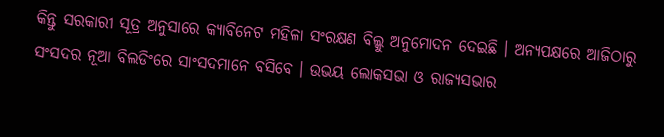କିନ୍ତୁ ସରକାରୀ ସୂତ୍ର ଅନୁସାରେ କ୍ୟାବିନେଟ ମହିଳା ସଂରକ୍ଷଣ ବିଲ୍କୁ ଅନୁମୋଦନ ଦେଇଛି । ଅନ୍ୟପକ୍ଷରେ ଆଜିଠାରୁ ସଂସଦର ନୂଆ ବିଲଡିଂରେ ସାଂସଦମାନେ ବସିବେ । ଉଭୟ ଲୋକସଭା ଓ ରାଜ୍ୟସଭାର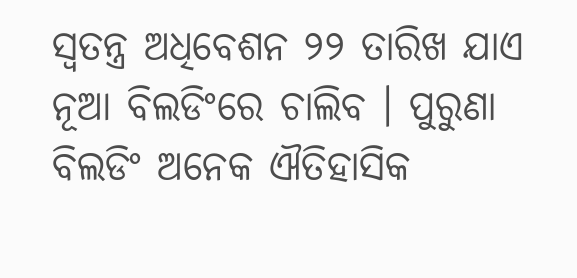ସ୍ୱତନ୍ତ୍ର ଅଧିବେଶନ ୨୨ ତାରିଖ ଯାଏ ନୂଆ ବିଲଡିଂରେ ଚାଲିବ । ପୁରୁଣା ବିଲଡିଂ ଅନେକ ଐତିହାସିକ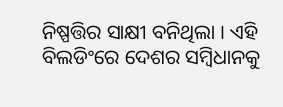ନିଷ୍ପତ୍ତିର ସାକ୍ଷୀ ବନିଥିଲା । ଏହି ବିଲଡିଂରେ ଦେଶର ସମ୍ବିଧାନକୁ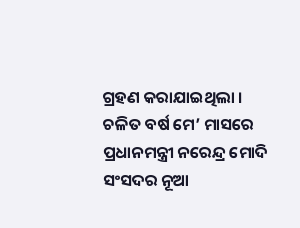ଗ୍ରହଣ କରାଯାଇଥିଲା । ଚଳିତ ବର୍ଷ ମେ’ ମାସରେ ପ୍ରଧାନମନ୍ତ୍ରୀ ନରେନ୍ଦ୍ର ମୋଦି ସଂସଦର ନୂଆ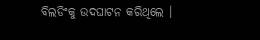ବିଲଡିଂକୁ ଉଦଘାଟନ କରିଥିଲେ ।